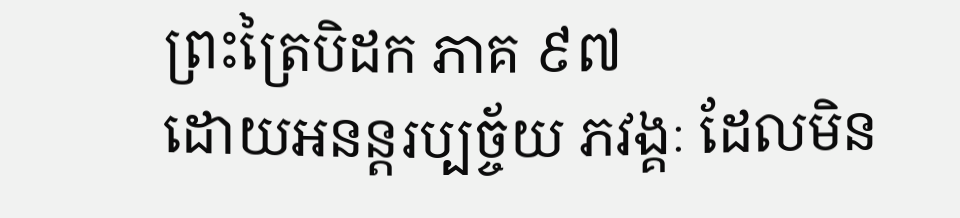ព្រះត្រៃបិដក ភាគ ៩៧
ដោយអនន្តរប្បច្ច័យ ភវង្គៈ ដែលមិន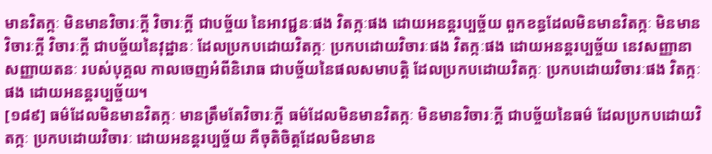មានវិតក្កៈ មិនមានវិចារៈក្តី វិចារៈក្តី ជាបច្ច័យ នៃអាវជ្ជនៈផង វិតក្កៈផង ដោយអនន្តរប្បច្ច័យ ពួកខន្ធដែលមិនមានវិតក្កៈ មិនមានវិចារៈក្តី វិចារៈក្តី ជាបច្ច័យនៃវុដ្ឋានៈ ដែលប្រកបដោយវិតក្កៈ ប្រកបដោយវិចារៈផង វិតក្កៈផង ដោយអនន្តរប្បច្ច័យ នេវសញ្ញានាសញ្ញាយតនៈ របស់បុគ្គល កាលចេញអំពីនិរោធ ជាបច្ច័យនៃផលសមាបត្តិ ដែលប្រកបដោយវិតក្កៈ ប្រកបដោយវិចារៈផង វិតក្កៈផង ដោយអនន្តរប្បច្ច័យ។
[១៨៩] ធម៌ដែលមិនមានវិតក្កៈ មានត្រឹមតែវិចារៈក្តី ធម៌ដែលមិនមានវិតក្កៈ មិនមានវិចារៈក្តី ជាបច្ច័យនៃធម៌ ដែលប្រកបដោយវិតក្កៈ ប្រកបដោយវិចារៈ ដោយអនន្តរប្បច្ច័យ គឺចុតិចិត្តដែលមិនមាន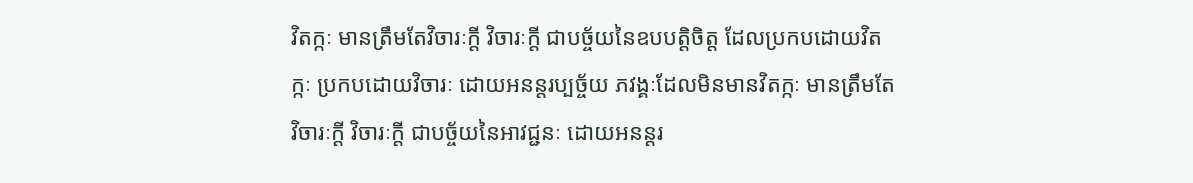វិតក្កៈ មានត្រឹមតែវិចារៈក្តី វិចារៈក្តី ជាបច្ច័យនៃឧបបត្តិចិត្ត ដែលប្រកបដោយវិតក្កៈ ប្រកបដោយវិចារៈ ដោយអនន្តរប្បច្ច័យ ភវង្គៈដែលមិនមានវិតក្កៈ មានត្រឹមតែវិចារៈក្តី វិចារៈក្តី ជាបច្ច័យនៃអាវជ្ជនៈ ដោយអនន្តរ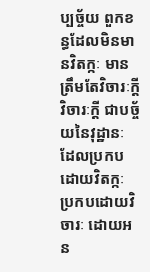ប្បច្ច័យ ពួកខន្ធដែលមិនមានវិតក្កៈ មានត្រឹមតែវិចារៈក្តី វិចារៈក្តី ជាបច្ច័យនៃវុដ្ឋានៈ ដែលប្រកបដោយវិតក្កៈ ប្រកបដោយវិចារៈ ដោយអន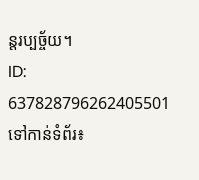ន្តរប្បច្ច័យ។
ID: 637828796262405501
ទៅកាន់ទំព័រ៖